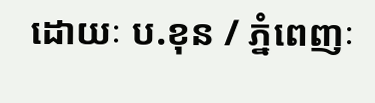ដោយៈ ប.ខុន / ភ្នំពេញៈ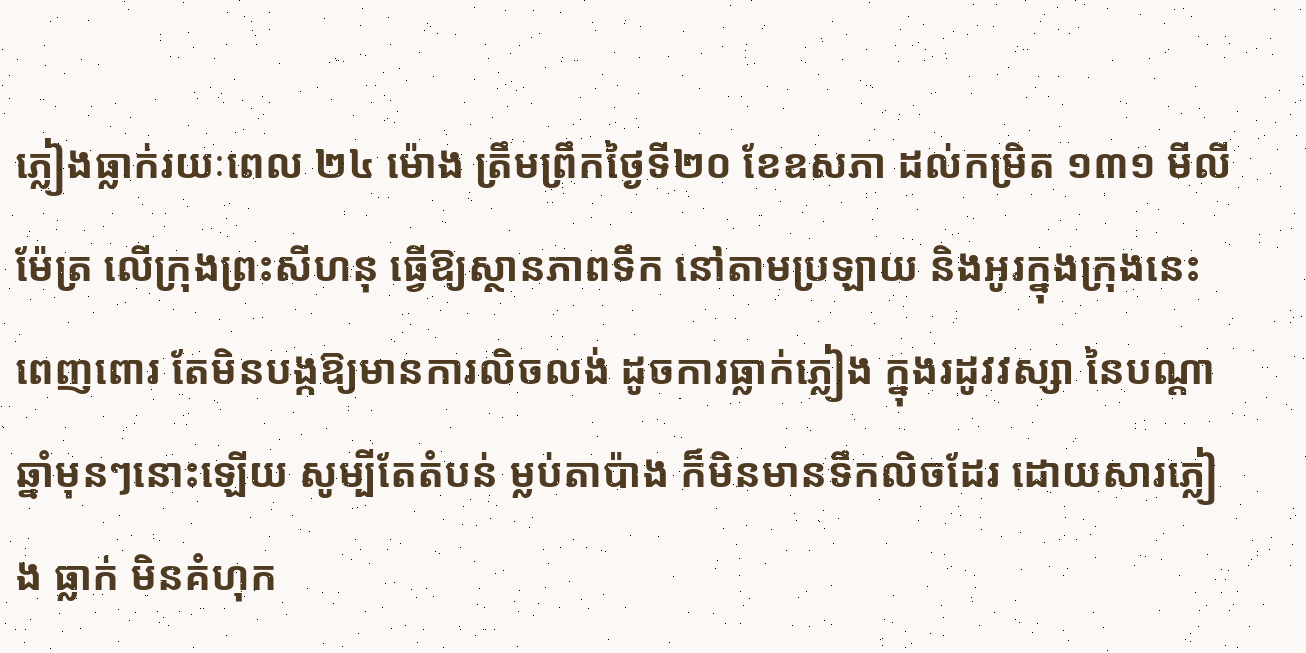ភ្លៀងធ្លាក់រយៈពេល ២៤ ម៉ោង ត្រឹមព្រឹកថ្ងៃទី២០ ខែឧសភា ដល់កម្រិត ១៣១ មីលីម៉ែត្រ លើក្រុងព្រះសីហនុ ធ្វើឱ្យស្ថានភាពទឹក នៅតាមប្រឡាយ និងអូរក្នុងក្រុងនេះ ពេញពោរ តែមិនបង្កឱ្យមានការលិចលង់ ដូចការធ្លាក់ភ្លៀង ក្នុងរដូវវស្សា នៃបណ្តាឆ្នាំមុនៗនោះឡើយ សូម្បីតែតំបន់ ម្លប់តាប៉ាង ក៏មិនមានទឹកលិចដែរ ដោយសារភ្លៀង ធ្លាក់ មិនគំហុក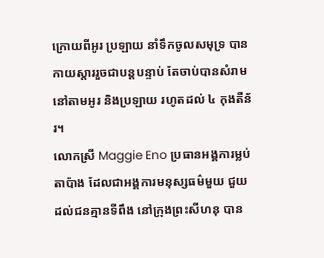ក្រោយពីអូរ ប្រឡាយ នាំទឹកចូលសមុទ្រ បានកាយស្តាររួចជាបន្តបន្ទាប់ តែចាប់បានសំរាម នៅតាមអូរ និងប្រឡាយ រហូតដល់ ៤ កុងតឺន័រ។
លោកស្រី Maggie Eno ប្រធានអង្គការម្លប់តាប៉ាង ដែលជាអង្គការមនុស្សធម៌មួយ ជួយដល់ជនគ្មានទីពឹង នៅក្រុងព្រះសីហនុ បាន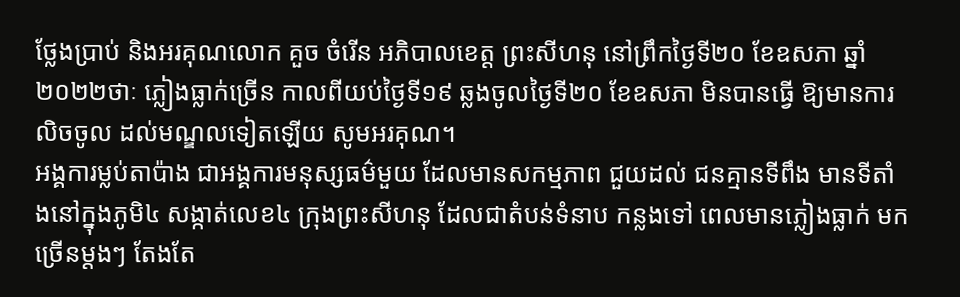ថ្លែងប្រាប់ និងអរគុណលោក គួច ចំរើន អភិបាលខេត្ត ព្រះសីហនុ នៅព្រឹកថ្ងៃទី២០ ខែឧសភា ឆ្នាំ២០២២ថាៈ ភ្លៀងធ្លាក់ច្រើន កាលពីយប់ថ្ងៃទី១៩ ឆ្លងចូលថ្ងៃទី២០ ខែឧសភា មិនបានធ្វើ ឱ្យមានការលិចចូល ដល់មណ្ឌលទៀតឡើយ សូមអរគុណ។
អង្គការម្លប់តាប៉ាង ជាអង្គការមនុស្សធម៌មួយ ដែលមានសកម្មភាព ជួយដល់ ជនគ្មានទីពឹង មានទីតាំងនៅក្នុងភូមិ៤ សង្កាត់លេខ៤ ក្រុងព្រះសីហនុ ដែលជាតំបន់ទំនាប កន្លងទៅ ពេលមានភ្លៀងធ្លាក់ មកច្រើនម្តងៗ តែងតែ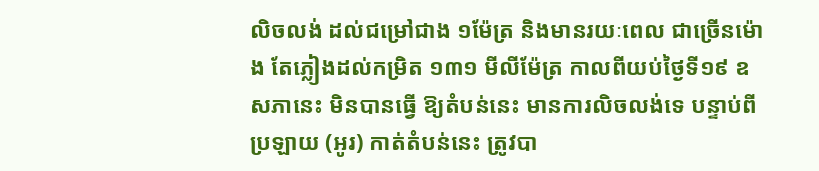លិចលង់ ដល់ជម្រៅជាង ១ម៉ែត្រ និងមានរយៈពេល ជាច្រើនម៉ោង តែភ្លៀងដល់កម្រិត ១៣១ មីលីម៉ែត្រ កាលពីយប់ថ្ងៃទី១៩ ឧសភានេះ មិនបានធ្វើ ឱ្យតំបន់នេះ មានការលិចលង់ទេ បន្ទាប់ពីប្រឡាយ (អូរ) កាត់តំបន់នេះ ត្រូវបា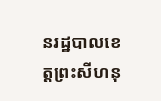នរដ្ឋបាលខេត្តព្រះសីហនុ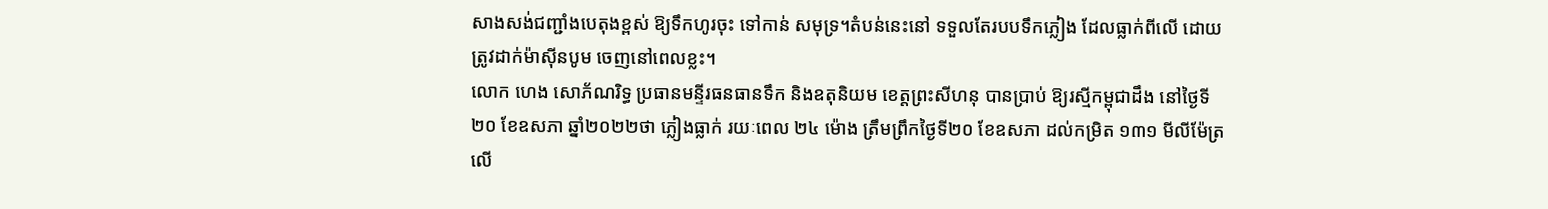សាងសង់ជញ្ជាំងបេតុងខ្ពស់ ឱ្យទឹកហូរចុះ ទៅកាន់ សមុទ្រ។តំបន់នេះនៅ ទទួលតែរបបទឹកភ្លៀង ដែលធ្លាក់ពីលើ ដោយត្រូវដាក់ម៉ាស៊ីនបូម ចេញនៅពេលខ្លះ។
លោក ហេង សោភ័ណរិទ្ធ ប្រធានមន្ទីរធនធានទឹក និងឧតុនិយម ខេត្តព្រះសីហនុ បានប្រាប់ ឱ្យរស្មីកម្ពុជាដឹង នៅថ្ងៃទី២០ ខែឧសភា ឆ្នាំ២០២២ថា ភ្លៀងធ្លាក់ រយៈពេល ២៤ ម៉ោង ត្រឹមព្រឹកថ្ងៃទី២០ ខែឧសភា ដល់កម្រិត ១៣១ មីលីម៉ែត្រ លើ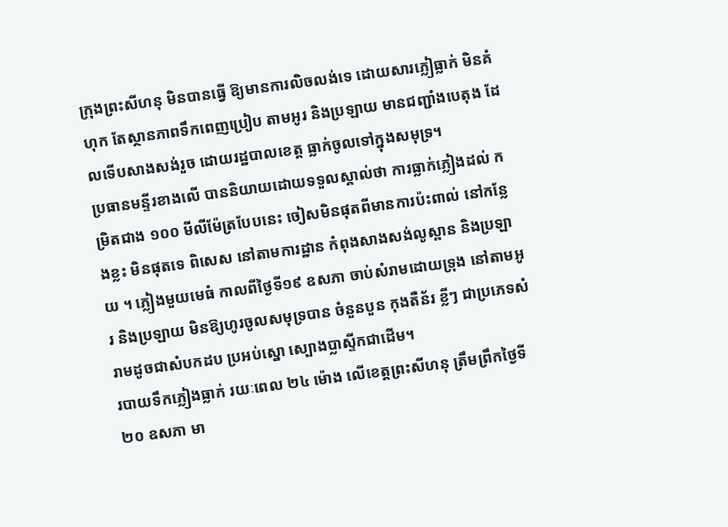ក្រុងព្រះសីហនុ មិនបានធ្វើ ឱ្យមានការលិចលង់ទេ ដោយសារភ្លៀធ្លាក់ មិនគំហុក តែស្ថានភាពទឹកពេញប្រៀប តាមអូរ និងប្រឡាយ មានជញ្ជាំងបេតុង ដែលទើបសាងសង់រួច ដោយរដ្ឋបាលខេត្ត ធ្លាក់ចូលទៅក្នុងសមុទ្រ។
ប្រធានមន្ទីរខាងលើ បាននិយាយដោយទទួលស្គាល់ថា ការធ្លាក់ភ្លៀងដល់ កម្រិតជាង ១០០ មីលីម៉ែត្របែបនេះ ចៀសមិនផុតពីមានការប៉ះពាល់ នៅកន្លែងខ្លះ មិនផុតទេ ពិសេស នៅតាមការដ្ឋាន កំពុងសាងសង់លូស្ពាន និងប្រឡាយ ។ ភ្លៀងមួយមេធំ កាលពីថ្ងៃទី១៩ ឧសភា ចាប់សំរាមដោយទ្រុង នៅតាមអូរ និងប្រឡាយ មិនឱ្យហូរចូលសមុទ្របាន ចំនួនបួន កុងតឺន័រ ខ្លីៗ ជាប្រភេទសំរាមដូចជាសំបកដប ប្រអប់ស្នោ ស្បោងប្លាស្ទីកជាដើម។
របាយទឹកភ្លៀងធ្លាក់ រយៈពេល ២៤ ម៉ោង លើខេត្តព្រះសីហនុ ត្រឹមព្រឹកថ្ងៃទី២០ ឧសភា មា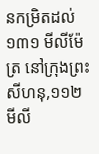នកម្រិតដល់ ១៣១ មីលីម៉ែត្រ នៅក្រុងព្រះសីហនុ,១១២ មីលី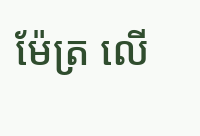ម៉ែត្រ លើ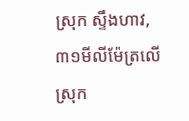ស្រុក ស្ទឹងហាវ, ៣១មីលីម៉ែត្រលើស្រុក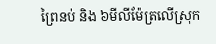ព្រៃនប់ និង ៦មីលីម៉ែត្រលើស្រុក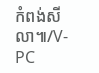កំពង់សីលា៕/V-PC